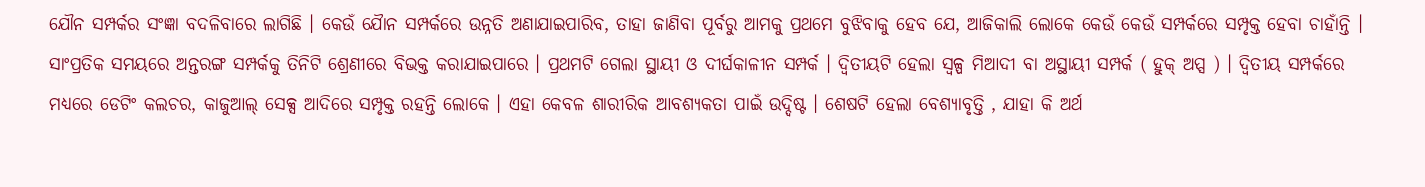ଯୌନ ସମ୍ପର୍କର ସଂଜ୍ଞା ବଦଳିବାରେ ଲାଗିଛି । କେଉଁ ଯୈାନ ସମ୍ପର୍କରେ ଉନ୍ନତି ଅଣାଯାଇପାରିବ, ତାହା ଜାଣିବା ପୂର୍ବରୁ ଆମକୁ ପ୍ରଥମେ ବୁଝିବାକୁ ହେବ ଯେ, ଆଜିକାଲି ଲୋକେ କେଉଁ କେଉଁ ସମ୍ପର୍କରେ ସମ୍ପୃକ୍ତ ହେବା ଚାହାଁନ୍ତି । ସାଂପ୍ରତିକ ସମୟରେ ଅନ୍ତରଙ୍ଗ ସମ୍ପର୍କକୁ ତିନିଟି ଶ୍ରେଣୀରେ ବିଭକ୍ତ କରାଯାଇପାରେ । ପ୍ରଥମଟି ଗେଲା ସ୍ଥାୟୀ ଓ ଦୀର୍ଘକାଳୀନ ସମ୍ପର୍କ । ଦ୍ୱିତୀୟଟି ହେଲା ସ୍ୱଳ୍ପ ମିଆଦୀ ବା ଅସ୍ଥାୟୀ ସମ୍ପର୍କ ( ହୁକ୍ ଅପ୍ସ ) । ଦ୍ୱିତୀୟ ସମ୍ପର୍କରେ ମଧ୍ୟରେ ଡେଟିଂ କଲଚର, କାଜୁଆଲ୍ ସେକ୍ସ ଆଦିରେ ସମ୍ପୃକ୍ତ ରହନ୍ତି ଲୋକେ । ଏହା କେବଳ ଶାରୀରିକ ଆବଶ୍ୟକତା ପାଇଁ ଉଦ୍ଦିଷ୍ଟ । ଶେଷଟି ହେଲା ବେଶ୍ୟାବୃତ୍ତି , ଯାହା କି ଅର୍ଥ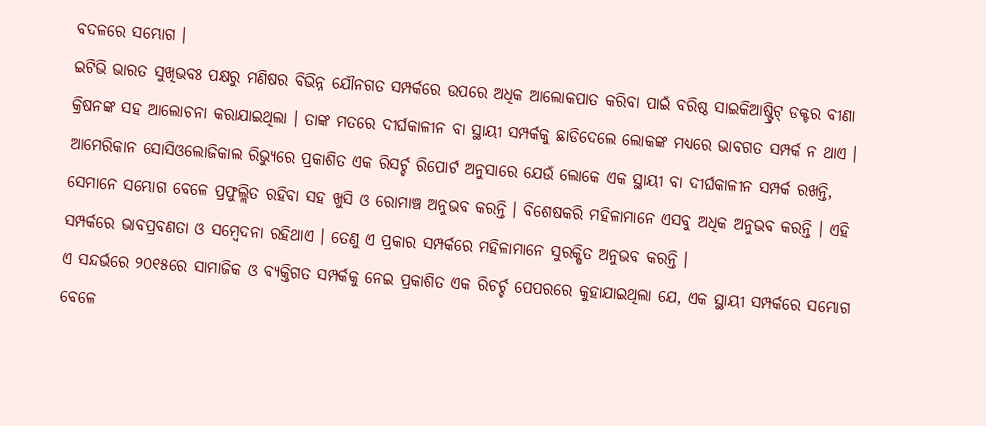ବଦଳରେ ସମ୍ଭୋଗ ।
ଇଟିଭି ଭାରତ ସୁଖିଭବଃ ପକ୍ଷରୁ ମଣିଷର ବିଭିନ୍ନ ଯୌନଗତ ସମ୍ପର୍କରେ ଉପରେ ଅଧିକ ଆଲୋକପାତ କରିବା ପାଇଁ ବରିଷ୍ଠ ସାଇକିଆଷ୍ଟ୍ରିଟ୍ ଡକ୍ଟର ବୀଣା କ୍ରିଷନଙ୍କ ସହ ଆଲୋଚନା କରାଯାଇଥିଲା । ତାଙ୍କ ମତରେ ଦୀର୍ଘକାଳୀନ ବା ସ୍ଥାୟୀ ସମ୍ପର୍କକୁ ଛାଡିଦେଲେ ଲୋକଙ୍କ ମଧ୍ୟରେ ଭାବଗତ ସମ୍ପର୍କ ନ ଥାଏ । ଆମେରିକାନ ସୋସିଓଲୋଜିକାଲ ରିଭ୍ୟୁରେ ପ୍ରକାଶିତ ଏକ ରିସର୍ଚ୍ଚ ରିପୋର୍ଟ ଅନୁସାରେ ଯେଉଁ ଲୋକେ ଏକ ସ୍ଥାୟୀ ବା ଦୀର୍ଘକାଳୀନ ସମ୍ପର୍କ ରଖନ୍ତି, ସେମାନେ ସମ୍ଭୋଗ ବେଳେ ପ୍ରଫୁଲ୍ଲିତ ରହିବା ସହ ଖୁସି ଓ ରୋମାଞ୍ଚ ଅନୁଭବ କରନ୍ତି । ବିଶେଷକରି ମହିଳାମାନେ ଏସବୁ ଅଧିକ ଅନୁଭବ କରନ୍ତି । ଏହି ସମ୍ପର୍କରେ ଭାବପ୍ରବଣତା ଓ ସମ୍ବେଦନା ରହିଥାଏ । ତେଣୁ ଏ ପ୍ରକାର ସମ୍ପର୍କରେ ମହିଳାମାନେ ସୁରକ୍ଷିତ ଅନୁଭବ କରନ୍ତି ।
ଏ ସନ୍ଦର୍ଭରେ ୨୦୧୫ରେ ସାମାଜିକ ଓ ବ୍ୟକ୍ତିଗତ ସମ୍ପର୍କକୁ ନେଇ ପ୍ରକାଶିତ ଏକ ରିଚର୍ଚ୍ଚ ପେପରରେ କୁହାଯାଇଥିଲା ଯେ, ଏକ ସ୍ଥାୟୀ ସମ୍ପର୍କରେ ସମ୍ଭୋଗ ବେଳେ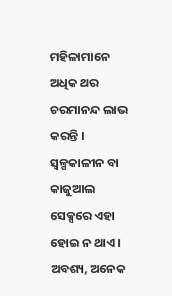ମହିଳାମାନେ ଅଧିକ ଥର ଚରମାନନ୍ଦ ଲାଭ କରନ୍ତି । ସ୍ୱଳ୍ପକାଳୀନ ବା କାଜୁଆଲ ସେକ୍ସରେ ଏହା ହୋଇ ନ ଥାଏ । ଅବଶ୍ୟ, ଅନେକ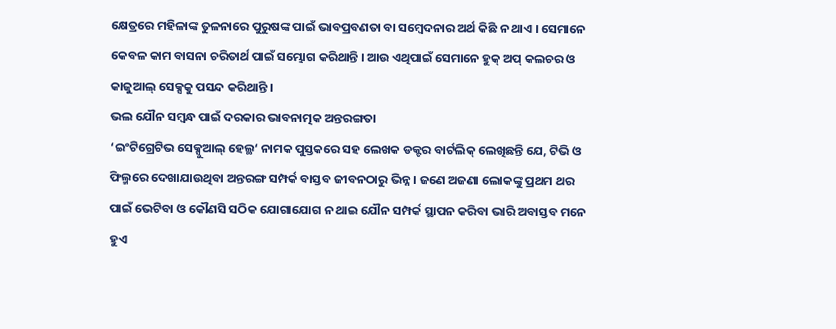କ୍ଷେତ୍ରରେ ମହିଳାଙ୍କ ତୁଳନାରେ ପୁରୁଷଙ୍କ ପାଇଁ ଭାବପ୍ରବଣତା ବା ସମ୍ବେଦନାର ଅର୍ଥ କିଛି ନ ଥାଏ । ସେମାନେ କେବଳ କାମ ବାସନା ଚରିତାର୍ଥ ପାଇଁ ସମ୍ଭୋଗ କରିଥାନ୍ତି । ଆଉ ଏଥିପାଇଁ ସେମାନେ ହୁକ୍ ଅପ୍ କଲଚର ଓ କାଜୁଆଲ୍ ସେକ୍ସକୁ ପସନ୍ଦ କରିଥାନ୍ତି ।
ଭଲ ଯୌନ ସମ୍ବନ୍ଧ ପାଇଁ ଦରକାର ଭାବନାତ୍ମକ ଅନ୍ତରଙ୍ଗତା
‘ଇଂଟିଗ୍ରେଟିଭ ସେକ୍ସୁଆଲ୍ ହେଲ୍ଥ‘ ନାମକ ପୁସ୍ତକରେ ସହ ଲେଖକ ଡକ୍ଟର ବାର୍ଟଲିକ୍ ଲେଖିଛନ୍ତି ଯେ, ଟିଭି ଓ ଫିଲ୍ମରେ ଦେଖାଯାଉଥିବା ଅନ୍ତରଙ୍ଗ ସମ୍ପର୍କ ବାସ୍ତବ ଜୀବନଠାରୁ ଭିନ୍ନ । ଜଣେ ଅଜଣା ଲୋକଙ୍କୁ ପ୍ରଥମ ଥର ପାଇଁ ଭେଟିବା ଓ କୌଣସି ସଠିକ ଯୋଗାଯୋଗ ନ ଥାଇ ଯୌନ ସମ୍ପର୍କ ସ୍ଥାପନ କରିବା ଭାରି ଅବାସ୍ତବ ମନେ ହୁଏ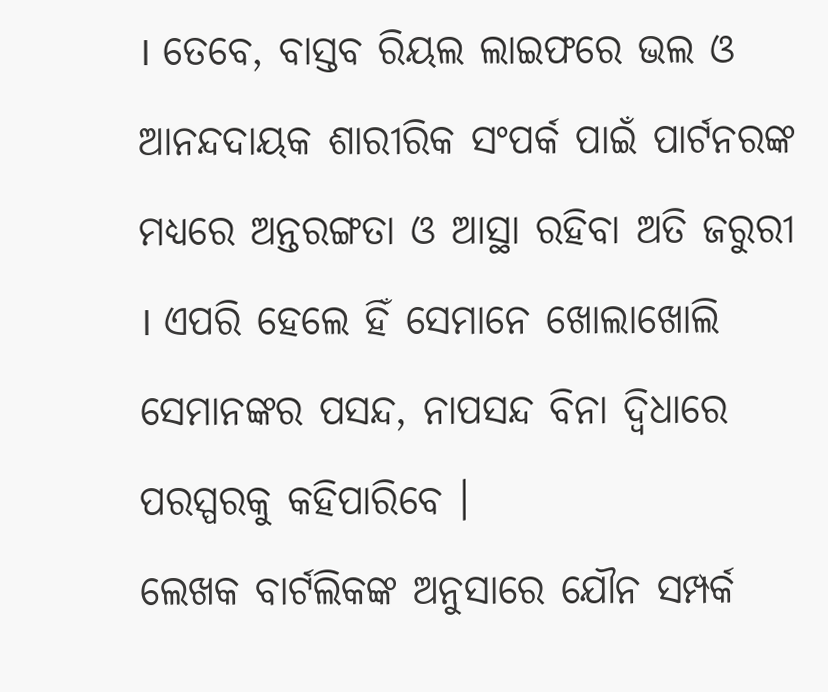। ତେବେ, ବାସ୍ତବ ରିୟଲ ଲାଇଫରେ ଭଲ ଓ ଆନନ୍ଦଦାୟକ ଶାରୀରିକ ସଂପର୍କ ପାଇଁ ପାର୍ଟନରଙ୍କ ମଧ୍ୟରେ ଅନ୍ତରଙ୍ଗତା ଓ ଆସ୍ଥା ରହିବା ଅତି ଜରୁରୀ । ଏପରି ହେଲେ ହିଁ ସେମାନେ ଖୋଲାଖୋଲି ସେମାନଙ୍କର ପସନ୍ଦ, ନାପସନ୍ଦ ବିନା ଦ୍ୱିଧାରେ ପରସ୍ପରକୁ କହିପାରିବେ ।
ଲେଖକ ବାର୍ଟଲିକଙ୍କ ଅନୁସାରେ ଯୌନ ସମ୍ପର୍କ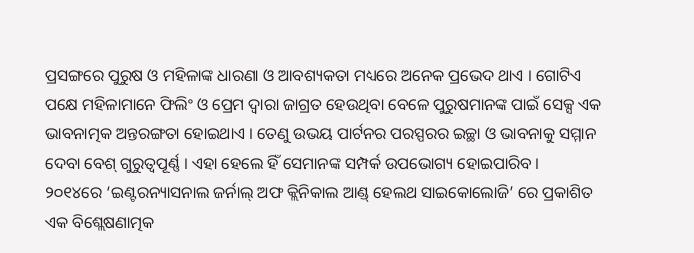ପ୍ରସଙ୍ଗରେ ପୁରୁଷ ଓ ମହିଳାଙ୍କ ଧାରଣା ଓ ଆବଶ୍ୟକତା ମଧ୍ୟରେ ଅନେକ ପ୍ରଭେଦ ଥାଏ । ଗୋଟିଏ ପକ୍ଷେ ମହିଳାମାନେ ଫିଲିଂ ଓ ପ୍ରେମ ଦ୍ୱାରା ଜାଗ୍ରତ ହେଉଥିବା ବେଳେ ପୁରୁଷମାନଙ୍କ ପାଇଁ ସେକ୍ସ ଏକ ଭାବନାତ୍ମକ ଅନ୍ତରଙ୍ଗତା ହୋଇଥାଏ । ତେଣୁ ଉଭୟ ପାର୍ଟନର ପରସ୍ପରର ଇଚ୍ଛା ଓ ଭାବନାକୁ ସମ୍ମାନ ଦେବା ବେଶ୍ ଗୁରୁତ୍ୱପୂର୍ଣ୍ଣ । ଏହା ହେଲେ ହିଁ ସେମାନଙ୍କ ସମ୍ପର୍କ ଉପଭୋଗ୍ୟ ହୋଇପାରିବ ।
୨୦୧୪ରେ ‘ଇଣ୍ଟରନ୍ୟାସନାଲ ଜର୍ନାଲ୍ ଅଫ କ୍ଲିନିକାଲ ଆଣ୍ଡ୍ ହେଲଥ ସାଇକୋଲୋଜି’ ରେ ପ୍ରକାଶିତ ଏକ ବିଶ୍ଲେଷଣାତ୍ମକ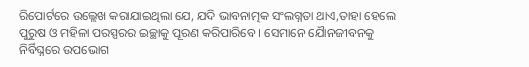ରିପୋର୍ଟରେ ଉଲ୍ଲେଖ କରାଯାଇଥିଲା ଯେ, ଯଦି ଭାବନାତ୍ମକ ସଂଲଗ୍ନତା ଥାଏ,ତାହା ହେଲେ ପୁରୁଷ ଓ ମହିଳା ପରସ୍ପରର ଇଚ୍ଛାକୁ ପୂରଣ କରିପାରିବେ । ସେମାନେ ଯୈାନଜୀବନକୁ ନିର୍ବିଘ୍ନରେ ଉପଭୋଗ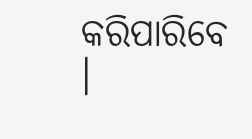କରିପାରିବେ ।